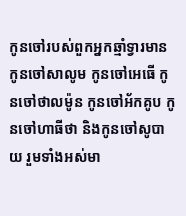កូនចៅរបស់ពួកអ្នកឆ្មាំទ្វារមាន កូនចៅសាលូម កូនចៅអេធើ កូនចៅថាលម៉ូន កូនចៅអ័កគូប កូនចៅហាធីថា និងកូនចៅសូបាយ រួមទាំងអស់មា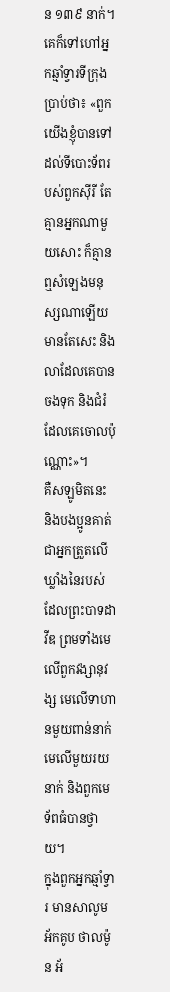ន ១៣៩ នាក់។
គេក៏ទៅហៅអ្នកឆ្មាំទ្វារទីក្រុងប្រាប់ថា៖ «ពួកយើងខ្ញុំបានទៅដល់ទីបោះទ័ពរបស់ពួកស៊ីរី តែគ្មានអ្នកណាមួយសោះ ក៏គ្មានឮសំឡេងមនុស្សណាឡើយ មានតែសេះ និងលាដែលគេបានចងទុក និងជំរំដែលគេចោលប៉ុណ្ណោះ»។
គឺសឡូមិតនេះ និងបងប្អូនគាត់ ជាអ្នកត្រួតលើឃ្លាំងនៃរបស់ដែលព្រះបាទដាវីឌ ព្រមទាំងមេលើពួកវង្សានុវង្ស មេលើទាហានមួយពាន់នាក់ មេលើមួយរយនាក់ និងពួកមេទ័ពធំបានថ្វាយ។
ក្នុងពួកអ្នកឆ្មាំទ្វារ មានសាលូម អ័កគូប ថាលម៉ូន អ័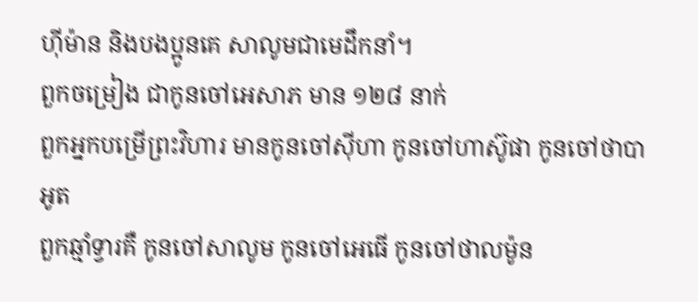ហ៊ីម៉ាន និងបងប្អូនគេ សាលូមជាមេដឹកនាំ។
ពួកចម្រៀង ជាកូនចៅអេសាភ មាន ១២៨ នាក់
ពួកអ្នកបម្រើព្រះវិហារ មានកូនចៅស៊ីហា កូនចៅហាស៊ូផា កូនចៅថាបាអូត
ពួកឆ្មាំទ្វារគឺ កូនចៅសាលូម កូនចៅអេធើ កូនចៅថាលម៉ូន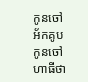កូនចៅអ័កគូប កូនចៅហាធីថា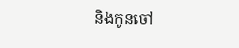និងកូនចៅ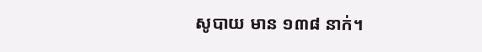សូបាយ មាន ១៣៨ នាក់។